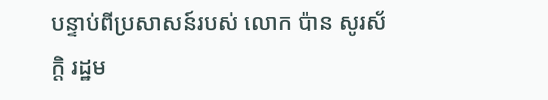បន្ទាប់ពីប្រសាសន៍របស់ លោក ប៉ាន សូរស័ក្តិ រដ្ឋម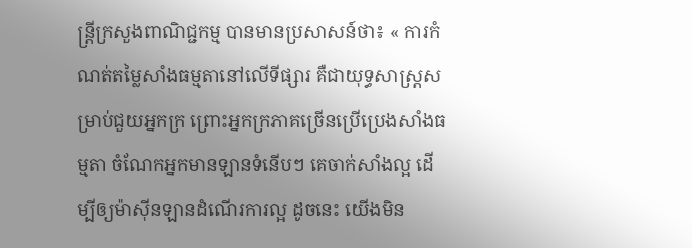ន្ត្រីក្រសួងពាណិជ្ជកម្ម បានមានប្រសាសន៍ថា៖ « ការកំណត់តម្លៃសាំងធម្មតានៅលើទីផ្សារ គឺជាយុទ្ធសាស្ត្រសម្រាប់ជួយអ្នកក្រ ព្រោះអ្នកក្រភាគច្រើនប្រើប្រេងសាំងធម្មតា ចំណែកអ្នកមានឡានទំនើបៗ គេចាក់សាំងល្អ ដើម្បីឲ្យម៉ាស៊ីនឡានដំណើរការល្អ ដូចនេះ យើងមិន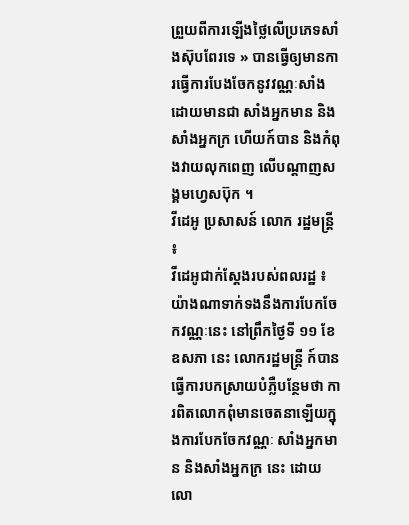ព្រួយពីការឡើងថ្លៃលើប្រភេទសាំងស៊ុបពែរទេ » បានធ្វើឲ្យមានការធ្វើការបែងចែកនូវវណ្ណៈសាំង ដោយមានជា សាំងអ្នកមាន និង សាំងអ្នកក្រ ហើយក៍បាន និងកំពុងវាយលុកពេញ លើបណ្ដាញសង្គមហ្វេសប៊ុក ។
វីដេអូ ប្រសាសន៍ លោក រដ្ឋមន្ត្រី ៖
វីដេអូជាក់ស្ដែងរបស់ពលរដ្ឋ ៖
យ៉ាងណាទាក់ទងនឹងការបែកចែកវណ្ណៈនេះ នៅព្រឹកថ្ងៃទី ១១ ខែឧសភា នេះ លោករដ្ឋមន្រ្តី ក៍បានធ្វើការបកស្រាយបំភ្លឺបន្ថែមថា ការពិតលោកពុំមានចេតនាឡើយក្នុងការបែកចែកវណ្ណៈ សាំងអ្នកមាន និងសាំងអ្នកក្រ នេះ ដោយលោ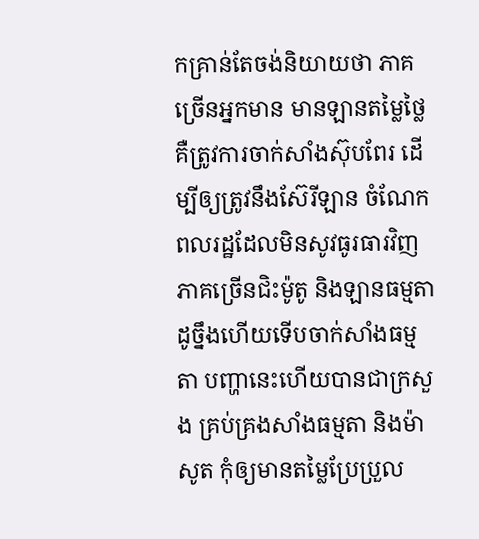កគ្រាន់តែចង់និយាយថា ភាគច្រើនអ្នកមាន មានឡានតម្លៃថ្លៃ គឺត្រូវការចាក់សាំងស៊ុបពែរ ដើម្បីឲ្យត្រូវនឹងស៊ែរីឡាន ចំណែកពលរដ្ឋដែលមិនសូវធូរធារវិញ ភាគច្រើនជិះម៉ូតូ និងឡានធម្មតា ដូច្នឹងហើយទើបចាក់សាំងធម្មតា បញ្ហានេះហើយបានជាក្រសួង គ្រប់គ្រងសាំងធម្មតា និងម៉ាសូត កុំឲ្យមានតម្លៃប្រែប្រួល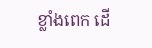ខ្លាំងពេក ដើ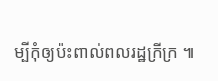ម្បីកុំឲ្យប៉ះពាល់ពលរដ្ឋក្រីក្រ ៕